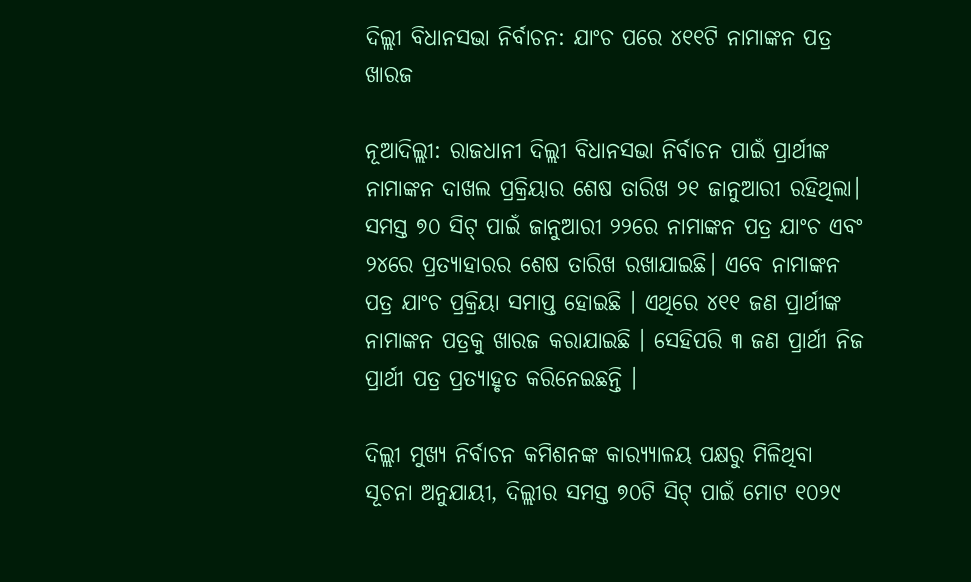ଦିଲ୍ଲୀ ବିଧାନସଭା ନିର୍ବାଚନ: ଯାଂଚ ପରେ ୪୧୧ଟି ନାମାଙ୍କନ ପତ୍ର ଖାରଜ

ନୂଆଦିଲ୍ଲୀ: ରାଜଧାନୀ ଦିଲ୍ଲୀ ବିଧାନସଭା ନିର୍ବାଚନ ପାଇଁ ପ୍ରାର୍ଥୀଙ୍କ ନାମାଙ୍କନ ଦାଖଲ ପ୍ରକ୍ରିୟାର ଶେଷ ତାରିଖ ୨୧ ଜାନୁଆରୀ ରହିଥିଲା। ସମସ୍ତ ୭୦ ସିଟ୍ ପାଇଁ ଜାନୁଆରୀ ୨୨ରେ ନାମାଙ୍କନ ପତ୍ର ଯାଂଚ ଏବଂ ୨୪ରେ ପ୍ରତ୍ୟାହାରର ଶେଷ ତାରିଖ ରଖାଯାଇଛି। ଏବେ ନାମାଙ୍କନ ପତ୍ର ଯାଂଚ ପ୍ରକ୍ରିୟା ସମାପ୍ତ ହୋଇଛି । ଏଥିରେ ୪୧୧ ଜଣ ପ୍ରାର୍ଥୀଙ୍କ ନାମାଙ୍କନ ପତ୍ରକୁ ଖାରଜ କରାଯାଇଛି । ସେହିପରି ୩ ଜଣ ପ୍ରାର୍ଥୀ ନିଜ ପ୍ରାର୍ଥୀ ପତ୍ର ପ୍ରତ୍ୟାହୃତ କରିନେଇଛନ୍ତି ।

ଦିଲ୍ଲୀ ମୁଖ୍ୟ ନିର୍ବାଚନ କମିଶନଙ୍କ କାର‌୍ୟ୍ୟାଳୟ ପକ୍ଷରୁ ମିଳିଥିବା ସୂଚନା ଅନୁଯାୟୀ, ଦିଲ୍ଲୀର ସମସ୍ତ ୭୦ଟି ସିଟ୍ ପାଇଁ ମୋଟ ୧୦୨୯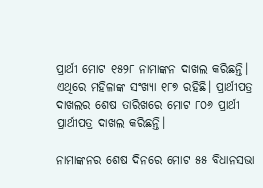ପ୍ରାର୍ଥୀ ମୋଟ ୧୫୨୮ ନାମାଙ୍କନ ଦାଖଲ କରିଛନ୍ତି। ଏଥିରେ ମହିଳାଙ୍କ ସଂଖ୍ୟା ୧୮୭ ରହିଛି। ପ୍ରାର୍ଥୀପତ୍ର ଦାଖଲର ଶେଷ ତାରିଖରେ ମୋଟ ୮୦୬ ପ୍ରାର୍ଥୀ ପ୍ରାର୍ଥୀପତ୍ର ଦାଖଲ କରିଛନ୍ତି।

ନାମାଙ୍କନର ଶେଷ ଦିନରେ ମୋଟ ୫୫ ବିଧାନସଭା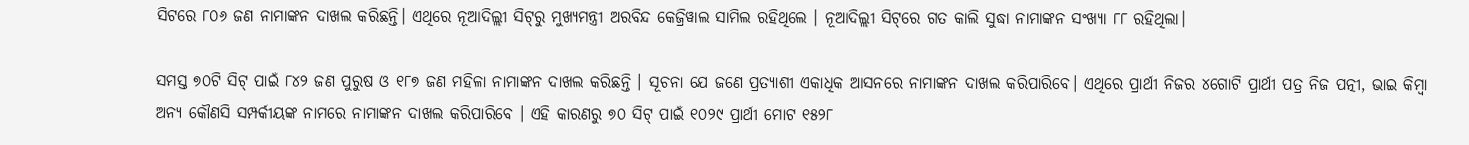ସିଟରେ ୮୦୬ ଜଣ ନାମାଙ୍କନ ଦାଖଲ କରିଛନ୍ତି। ଏଥିରେ ନୂଆଦିଲ୍ଲୀ ସିଟ୍‌ରୁ ମୁଖ୍ୟମନ୍ତ୍ରୀ ଅରବିନ୍ଦ କେଜ୍ରିୱାଲ ସାମିଲ ରହିଥିଲେ । ନୂଆଦିଲ୍ଲୀ ସିଟ୍‌ରେ ଗତ କାଲି ସୁଦ୍ଧା ନାମାଙ୍କନ ସଂଖ୍ୟା ୮୮ ରହିଥିଲା।

ସମସ୍ତ ୭୦ଟି ସିଟ୍ ପାଇଁ ୮୪୨ ଜଣ ପୁରୁଷ ଓ ୧୮୭ ଜଣ ମହିଳା ନାମାଙ୍କନ ଦାଖଲ କରିଛନ୍ତି । ସୂଚନା ଯେ ଜଣେ ପ୍ରତ୍ୟାଶୀ ଏକାଧିକ ଆସନରେ ନାମାଙ୍କନ ଦାଖଲ କରିପାରିବେ। ଏଥିରେ ପ୍ରାର୍ଥୀ ନିଜର ୪ଗୋଟି ପ୍ରାର୍ଥୀ ପତ୍ର ନିଜ ପତ୍ନୀ, ଭାଇ କିମ୍ବା ଅନ୍ୟ କୌଣସି ସମ୍ପର୍କୀୟଙ୍କ ନାମରେ ନାମାଙ୍କନ ଦାଖଲ କରିପାରିବେ । ଏହି କାରଣରୁ ୭୦ ସିଟ୍ ପାଇଁ ୧୦୨୯ ପ୍ରାର୍ଥୀ ମୋଟ ୧୫୨୮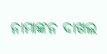ନାମାଙ୍କନ ଦାଖଲ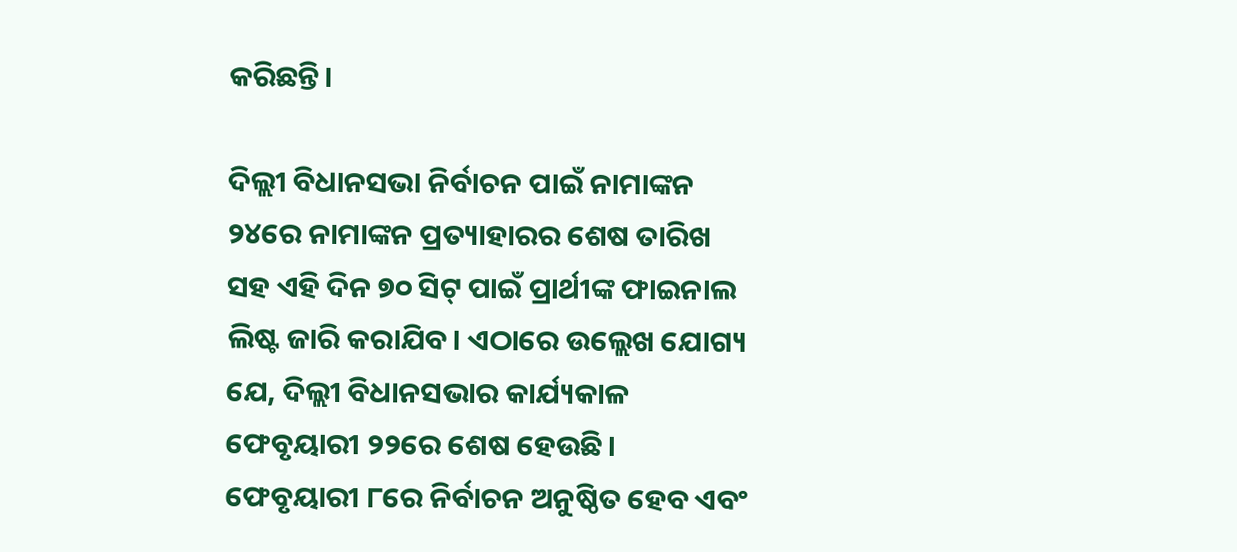କରିଛନ୍ତି।

ଦିଲ୍ଲୀ ବିଧାନସଭା ନିର୍ବାଚନ ପାଇଁ ନାମାଙ୍କନ ୨୪ରେ ନାମାଙ୍କନ ପ୍ରତ୍ୟାହାରର ଶେଷ ତାରିଖ ସହ ଏହି ଦିନ ୭୦ ସିଟ୍ ପାଇଁ ପ୍ରାର୍ଥୀଙ୍କ ଫାଇନାଲ ଲିଷ୍ଟ ଜାରି କରାଯିବ। ଏଠାରେ ଉଲ୍ଲେଖ ଯୋଗ୍ୟ ଯେ, ଦିଲ୍ଲୀ ବିଧାନସଭାର କାର୍ଯ୍ୟକାଳ ଫେବୃୟାରୀ ୨୨ରେ ଶେଷ ହେଉଛି। ଫେବୃୟାରୀ ୮ରେ ନିର୍ବାଚନ ଅନୁଷ୍ଠିତ ହେବ ଏବଂ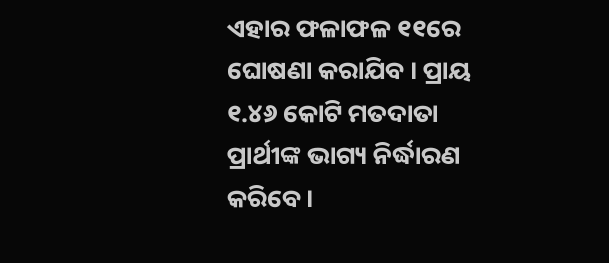ଏହାର ଫଳାଫଳ ୧୧ରେ ଘୋଷଣା କରାଯିବ । ପ୍ରାୟ ୧.୪୬ କୋଟି ମତଦାତା ପ୍ରାର୍ଥୀଙ୍କ ଭାଗ୍ୟ ନିର୍ଦ୍ଧାରଣ କରିବେ।